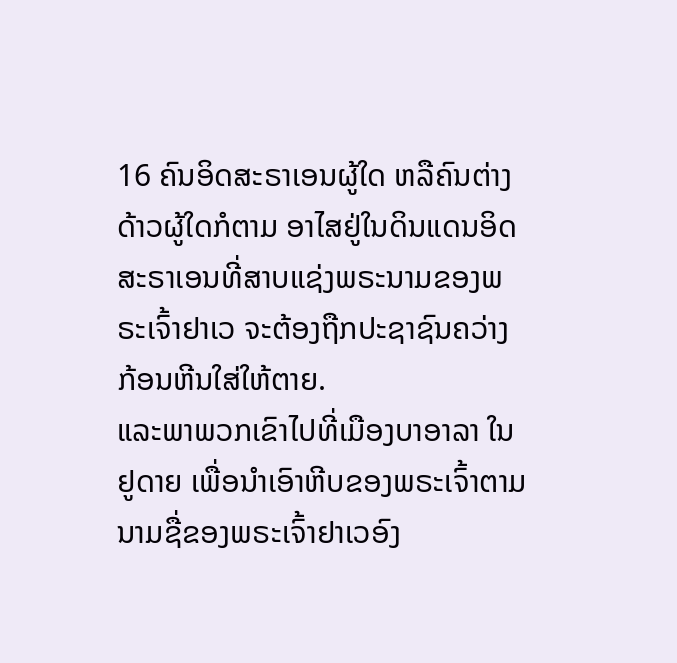16 ຄົນອິດສະຣາເອນຜູ້ໃດ ຫລືຄົນຕ່າງດ້າວຜູ້ໃດກໍຕາມ ອາໄສຢູ່ໃນດິນແດນອິດສະຣາເອນທີ່ສາບແຊ່ງພຣະນາມຂອງພຣະເຈົ້າຢາເວ ຈະຕ້ອງຖືກປະຊາຊົນຄວ່າງກ້ອນຫີນໃສ່ໃຫ້ຕາຍ.
ແລະພາພວກເຂົາໄປທີ່ເມືອງບາອາລາ ໃນຢູດາຍ ເພື່ອນຳເອົາຫີບຂອງພຣະເຈົ້າຕາມນາມຊື່ຂອງພຣະເຈົ້າຢາເວອົງ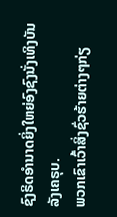ຊົງຣິດອຳນາດຍິ່ງໃຫຍ່ອົງຊົງນັ່ງເທິງບັນລັງເຄຣຸບ.
ພວກເຂົາເວົ້າສິ່ງຊົ່ວຮ້າຍຕ່າງໆກ່ຽ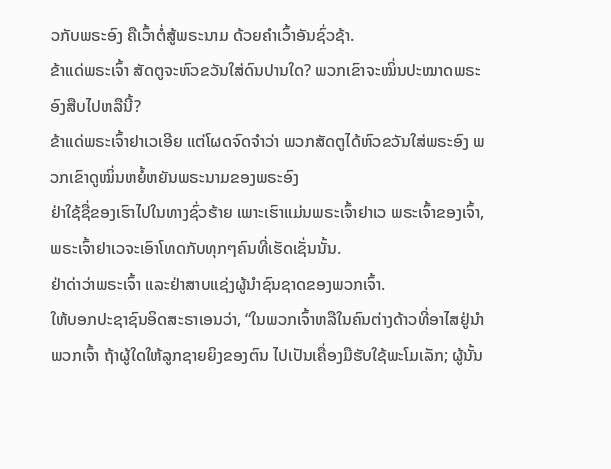ວກັບພຣະອົງ ຄືເວົ້າຕໍ່ສູ້ພຣະນາມ ດ້ວຍຄຳເວົ້າອັນຊົ່ວຊ້າ.
ຂ້າແດ່ພຣະເຈົ້າ ສັດຕູຈະຫົວຂວັນໃສ່ດົນປານໃດ? ພວກເຂົາຈະໝິ່ນປະໝາດພຣະອົງສືບໄປຫລືນີ້?
ຂ້າແດ່ພຣະເຈົ້າຢາເວເອີຍ ແຕ່ໂຜດຈົດຈຳວ່າ ພວກສັດຕູໄດ້ຫົວຂວັນໃສ່ພຣະອົງ ພວກເຂົາດູໝິ່ນຫຍໍ້ຫຍັນພຣະນາມຂອງພຣະອົງ
ຢ່າໃຊ້ຊື່ຂອງເຮົາໄປໃນທາງຊົ່ວຮ້າຍ ເພາະເຮົາແມ່ນພຣະເຈົ້າຢາເວ ພຣະເຈົ້າຂອງເຈົ້າ, ພຣະເຈົ້າຢາເວຈະເອົາໂທດກັບທຸກໆຄົນທີ່ເຮັດເຊັ່ນນັ້ນ.
ຢ່າດ່າວ່າພຣະເຈົ້າ ແລະຢ່າສາບແຊ່ງຜູ້ນຳຊົນຊາດຂອງພວກເຈົ້າ.
ໃຫ້ບອກປະຊາຊົນອິດສະຣາເອນວ່າ, “ໃນພວກເຈົ້າຫລືໃນຄົນຕ່າງດ້າວທີ່ອາໄສຢູ່ນຳພວກເຈົ້າ ຖ້າຜູ້ໃດໃຫ້ລູກຊາຍຍິງຂອງຕົນ ໄປເປັນເຄື່ອງມືຮັບໃຊ້ພະໂມເລັກ; ຜູ້ນັ້ນ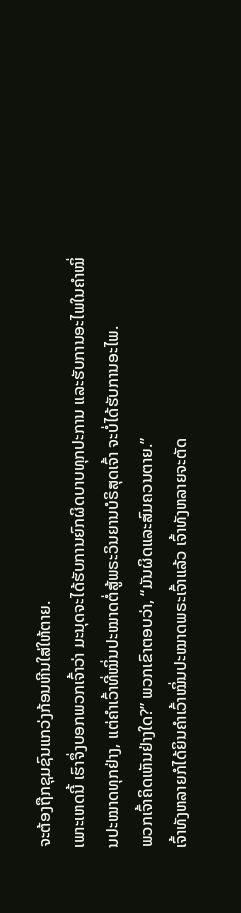ຈະຕ້ອງຖືກຊຸມຊົນແກວ່ງກ້ອນຫີນໃສ່ໃຫ້ຕາຍ.
ເພາະເຫດນີ້ ເຮົາຈຶ່ງບອກພວກເຈົ້າວ່າ ມະນຸດຈະໄດ້ຮັບການຍົກຜິດບາບທຸກປະການ ແລະຮັບການອະໄພໃນຄຳໝິ່ນປະໝາດທຸກຢ່າງ, ແຕ່ຄຳເວົ້າທີ່ໝິ່ນປະໝາດຕໍ່ສູ້ພຣະວິນຍານບໍຣິສຸດເຈົ້າ ຈະບໍ່ໄດ້ຮັບການອະໄພ.
ພວກເຈົ້າຄິດເຫັນຢ່າງໃດ?” ພວກເຂົາຕອບວ່າ, “ມັນຜິດແລະສົມຄວນຕາຍ.”
ເຈົ້າທັງຫລາຍກໍໄດ້ຍິນຄຳເວົ້າໝິ່ນປະໝາດພຣະເຈົ້າແລ້ວ ເຈົ້າທັງຫລາຍຈະຕັດ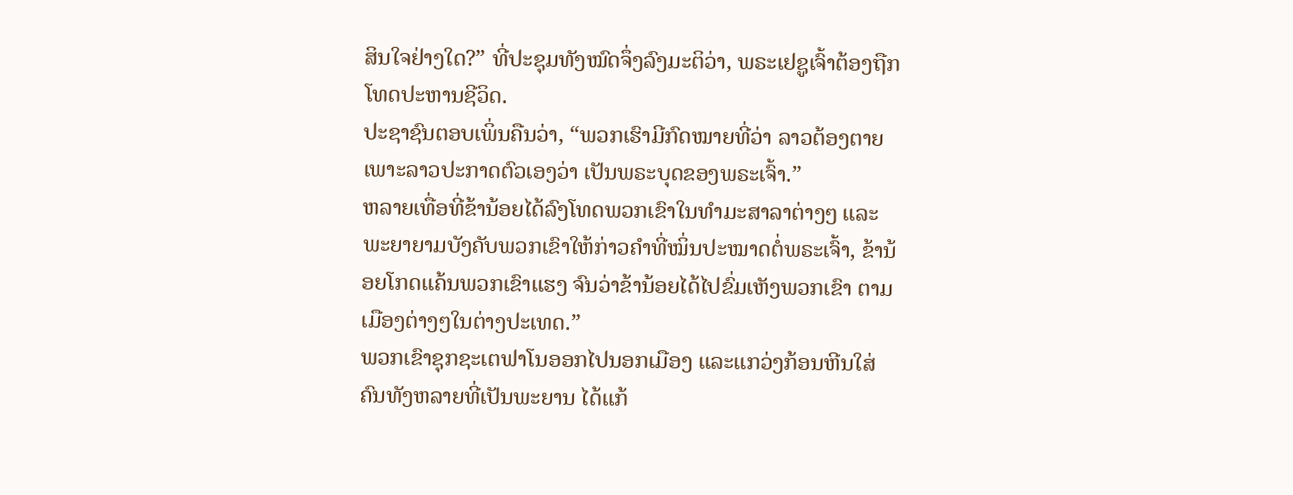ສິນໃຈຢ່າງໃດ?” ທີ່ປະຊຸມທັງໝົດຈຶ່ງລົງມະຕິວ່າ, ພຣະເຢຊູເຈົ້າຕ້ອງຖືກໂທດປະຫານຊີວິດ.
ປະຊາຊົນຕອບເພິ່ນຄືນວ່າ, “ພວກເຮົາມີກົດໝາຍທີ່ວ່າ ລາວຕ້ອງຕາຍ ເພາະລາວປະກາດຕົວເອງວ່າ ເປັນພຣະບຸດຂອງພຣະເຈົ້າ.”
ຫລາຍເທື່ອທີ່ຂ້ານ້ອຍໄດ້ລົງໂທດພວກເຂົາໃນທຳມະສາລາຕ່າງໆ ແລະພະຍາຍາມບັງຄັບພວກເຂົາໃຫ້ກ່າວຄຳທີ່ໝິ່ນປະໝາດຕໍ່ພຣະເຈົ້າ, ຂ້ານ້ອຍໂກດແຄ້ນພວກເຂົາແຮງ ຈົນວ່າຂ້ານ້ອຍໄດ້ໄປຂົ່ມເຫັງພວກເຂົາ ຕາມເມືອງຕ່າງໆໃນຕ່າງປະເທດ.”
ພວກເຂົາຊຸກຊະເຕຟາໂນອອກໄປນອກເມືອງ ແລະແກວ່ງກ້ອນຫີນໃສ່ ຄົນທັງຫລາຍທີ່ເປັນພະຍານ ໄດ້ແກ້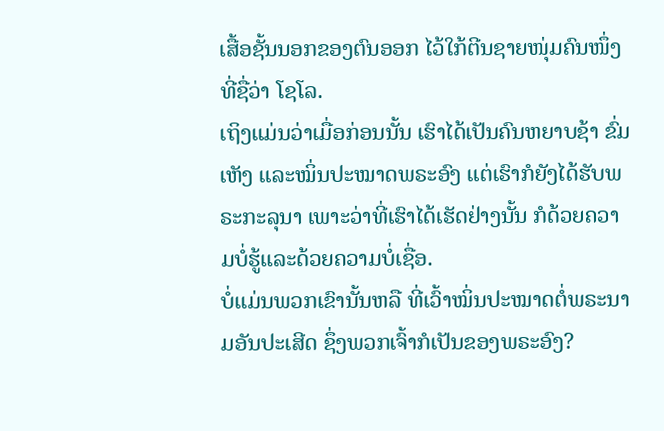ເສື້ອຊັ້ນນອກຂອງຕົນອອກ ໄວ້ໃກ້ຕີນຊາຍໜຸ່ມຄົນໜຶ່ງທີ່ຊື່ວ່າ ໂຊໂລ.
ເຖິງແມ່ນວ່າເມື່ອກ່ອນນັ້ນ ເຮົາໄດ້ເປັນຄົນຫຍາບຊ້າ ຂົ່ມເຫັງ ແລະໝິ່ນປະໝາດພຣະອົງ ແຕ່ເຮົາກໍຍັງໄດ້ຮັບພຣະກະລຸນາ ເພາະວ່າທີ່ເຮົາໄດ້ເຮັດຢ່າງນັ້ນ ກໍດ້ວຍຄວາມບໍ່ຮູ້ແລະດ້ວຍຄວາມບໍ່ເຊື່ອ.
ບໍ່ແມ່ນພວກເຂົານັ້ນຫລື ທີ່ເວົ້າໝິ່ນປະໝາດຕໍ່ພຣະນາມອັນປະເສີດ ຊຶ່ງພວກເຈົ້າກໍເປັນຂອງພຣະອົງ?